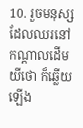10. រួចមនុស្សដែលឈរនៅកណ្តាលដើមយីថោ ក៏ឆ្លើយឡើង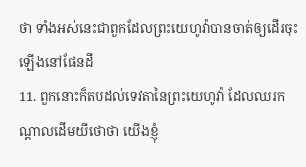ថា ទាំងអស់នេះជាពួកដែលព្រះយេហូវ៉ាបានចាត់ឲ្យដើរចុះឡើងនៅផែនដី
11. ពួកនោះក៏តបដល់ទេវតានៃព្រះយេហូវ៉ា ដែលឈរកណ្តាលដើមយីថោថា យើងខ្ញុំ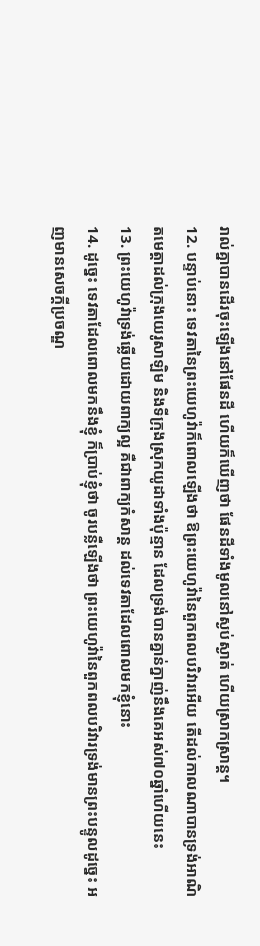រាល់គ្នាបានដើរចុះឡើងនៅផែនដី ហើយក៏ឃើញថា ផែនដីទាំងមូលនៅស្ងប់ស្ងាត់ ហើយស្រាកស្រាន្ត។
12. បន្ទាប់នោះ ទេវតានៃព្រះយេហូវ៉ាក៏ពោលឡើងថា ឱព្រះយេហូវ៉ានៃពួកពលបរិវារអើយ តើដល់កាលណាបានទ្រង់អាណិតមេត្តាដល់ក្រុងយេរូសាឡិម និងទីក្រុងស្រុកយូដាទាំងប៉ុន្មាន ដែលទ្រង់បានគ្នាន់ក្នាញ់នឹងគេអស់៧០ឆ្នាំហើយនេះ
13. ព្រះយេហូវ៉ាទ្រង់ឆ្លើយដោយពាក្យល្អ គឺជាពាក្យកំសាន្ត ដល់ទេវតាដែលពោលមកខ្ញុំនោះ
14. ដូច្នេះ ទេវតាដែលពោលមកនឹងខ្ញុំ ក៏ប្រាប់ខ្ញុំថា ចូរបន្លឺឡើងថា ព្រះយេហូវ៉ានៃពួកពលបរិវារទ្រង់មានព្រះបន្ទូលដូច្នេះ អញមានសេចក្ដីប្រចណ្ឌ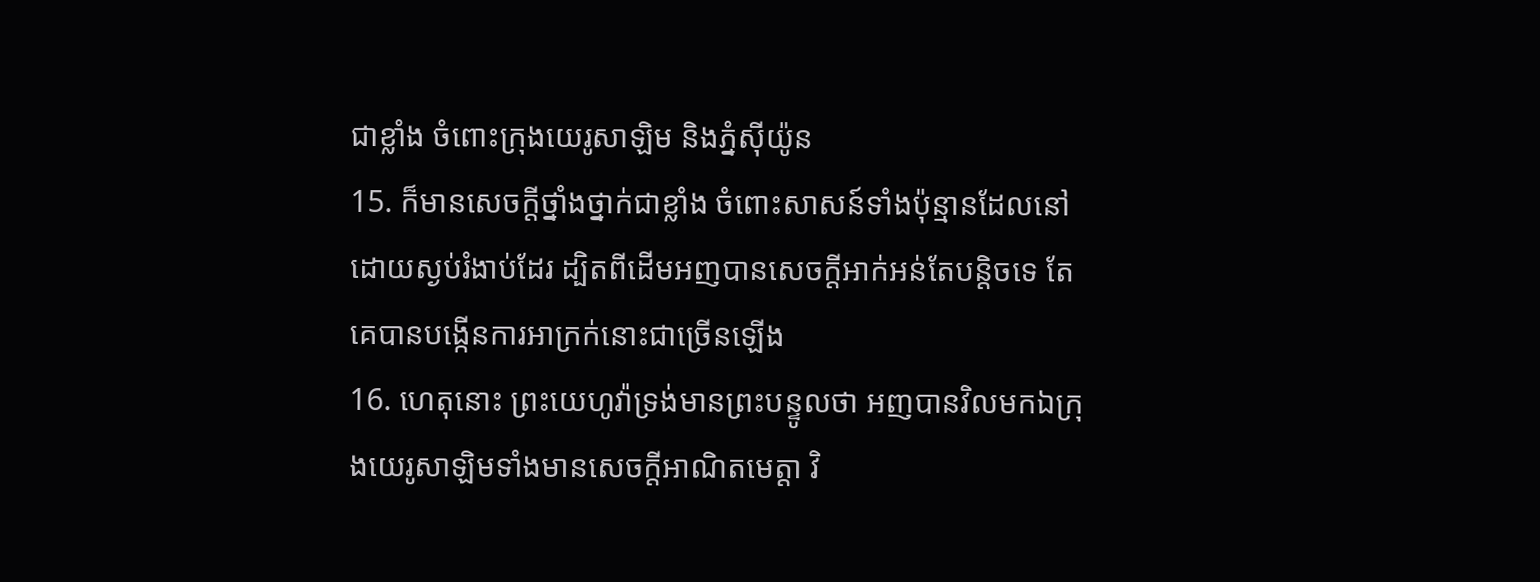ជាខ្លាំង ចំពោះក្រុងយេរូសាឡិម និងភ្នំស៊ីយ៉ូន
15. ក៏មានសេចក្ដីថ្នាំងថ្នាក់ជាខ្លាំង ចំពោះសាសន៍ទាំងប៉ុន្មានដែលនៅដោយស្ងប់រំងាប់ដែរ ដ្បិតពីដើមអញបានសេចក្ដីអាក់អន់តែបន្តិចទេ តែគេបានបង្កើនការអាក្រក់នោះជាច្រើនឡើង
16. ហេតុនោះ ព្រះយេហូវ៉ាទ្រង់មានព្រះបន្ទូលថា អញបានវិលមកឯក្រុងយេរូសាឡិមទាំងមានសេចក្ដីអាណិតមេត្តា វិ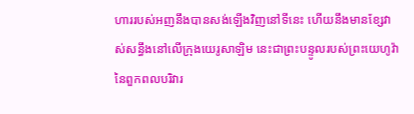ហាររបស់អញនឹងបានសង់ឡើងវិញនៅទីនេះ ហើយនឹងមានខ្សែវាស់សន្ធឹងនៅលើក្រុងយេរូសាឡិម នេះជាព្រះបន្ទូលរបស់ព្រះយេហូវ៉ានៃពួកពលបរិវារ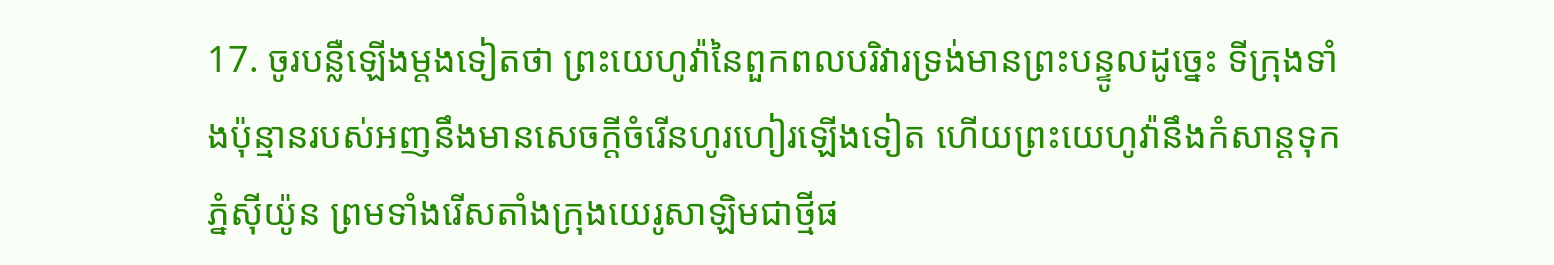17. ចូរបន្លឺឡើងម្តងទៀតថា ព្រះយេហូវ៉ានៃពួកពលបរិវារទ្រង់មានព្រះបន្ទូលដូច្នេះ ទីក្រុងទាំងប៉ុន្មានរបស់អញនឹងមានសេចក្ដីចំរើនហូរហៀរឡើងទៀត ហើយព្រះយេហូវ៉ានឹងកំសាន្តទុកភ្នំស៊ីយ៉ូន ព្រមទាំងរើសតាំងក្រុងយេរូសាឡិមជាថ្មីផ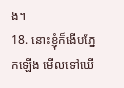ង។
18. នោះខ្ញុំក៏ងើបភ្នែកឡើង មើលទៅឃើ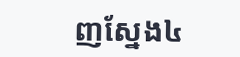ញស្នែង៤